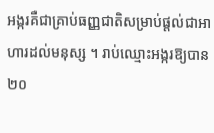អង្ករគឺជាគ្រាប់ធញ្ញជាតិសម្រាប់ផ្តល់ជាអាហារដល់មនុស្ស ។ រាប់ឈ្មោះអង្ករឱ្យបាន២០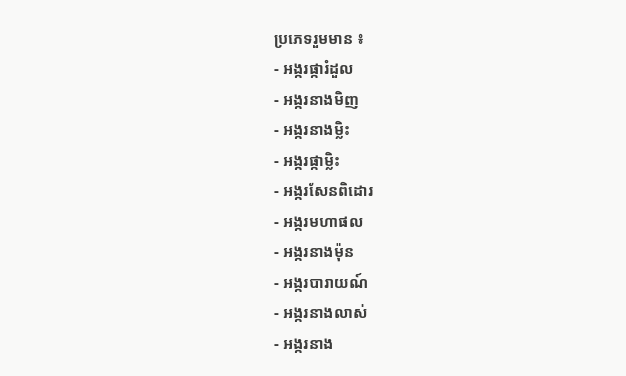ប្រភេទរួមមាន ៖
- អង្ករផ្ការំដួល
- អង្ករនាងមិញ
- អង្ករនាងម្លិះ
- អង្ករផ្កាម្លិះ
- អង្ករសែនពិដោរ
- អង្ករមហាផល
- អង្ករនាងម៉ុន
- អង្ករបារាយណ៍
- អង្ករនាងលាស់
- អង្ករនាង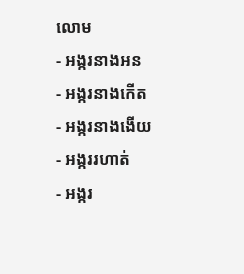លោម
- អង្ករនាងអន
- អង្ករនាងកើត
- អង្ករនាងងើយ
- អង្កររហាត់
- អង្ករ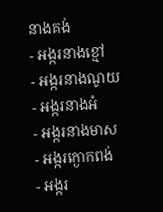នាងគង់
- អង្ករនាងខ្មៅ
- អង្ករនាងណូយ
- អង្ករនាងអំ
- អង្ករនាងមាស
- អង្ករក្ងោកពង់
- អង្ករ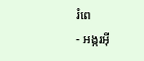រំពេ
- អង្ករអ៊ី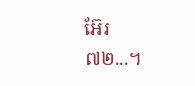អ៊ែរ៧២...។